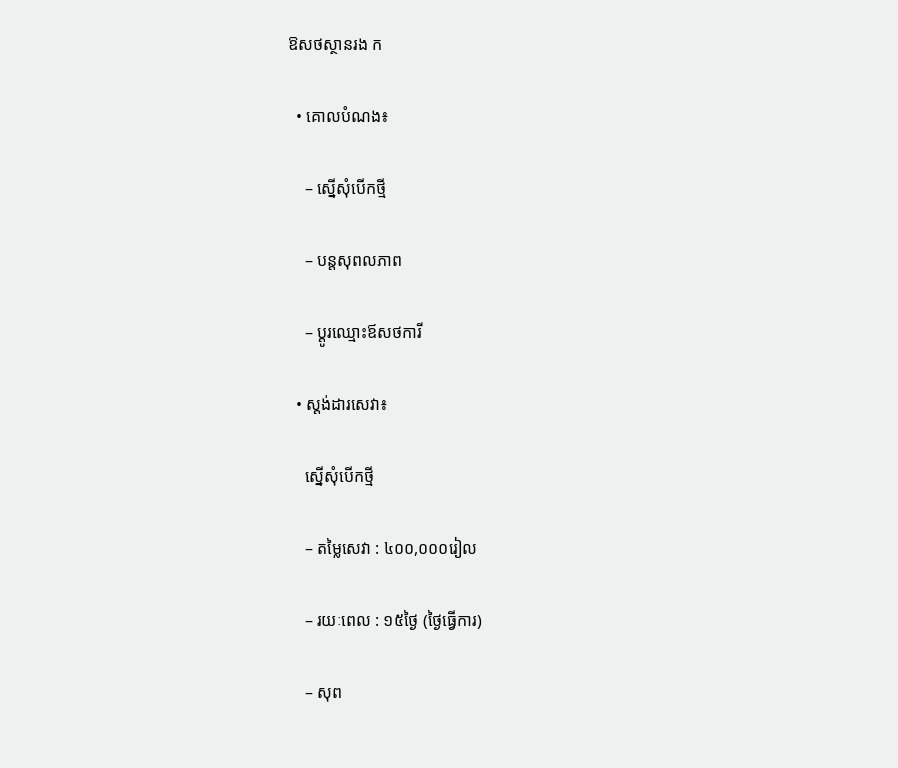ឱសថស្ថានរង ក

  • គោលបំណង៖

    – ស្នើសុំបើកថ្មី

    – បន្តសុពលភាព

    – ប្ដូរឈ្មោះឪសថការី

  • ស្តង់ដារសេវា៖

    ស្នើសុំបើកថ្មី

    – តម្លៃសេវា : ៤០០,០០០រៀល

    – រយៈពេល : ១៥ថ្ងៃ (ថ្ងៃធ្វើការ)

    – សុព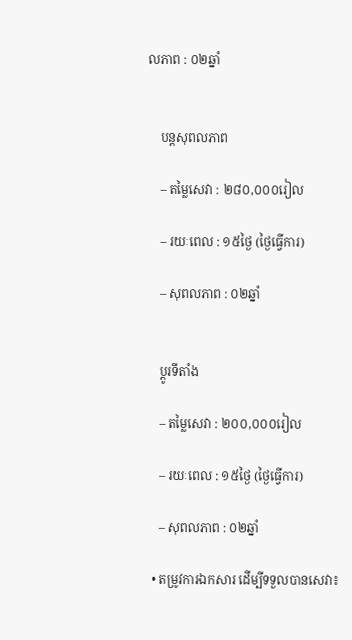លភាព : ០២ឆ្នាំ


    បន្តសុពលភាព

    – តម្លៃសេវា : ២៨០,០០០រៀល

    – រយៈពេល : ១៥ថ្ងៃ (ថ្ងៃធ្វើការ)

    – សុពលភាព : ០២ឆ្នាំ


    ប្ដូរទីតាំង

    – តម្លៃសេវា : ២០០,០០០រៀល

    – រយៈពេល : ១៥ថ្ងៃ (ថ្ងៃធ្វើការ)

    – សុពលភាព : ០២ឆ្នាំ

  • តម្រូវការឯកសារ ដើម្បីទទួលបានសេវា៖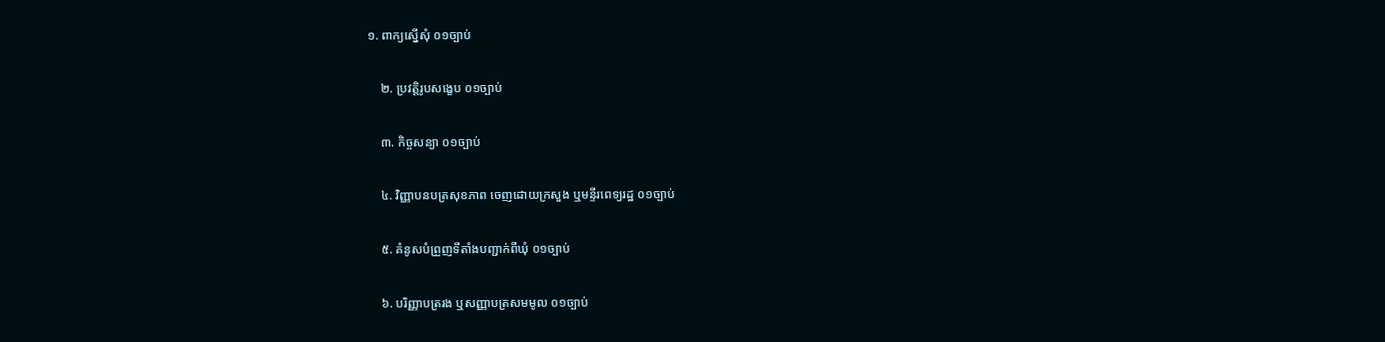១. ពាក្យស្នើសុំ ០១ច្បាប់

    ២. ប្រវត្តិរូបសង្ខេប ០១ច្បាប់

    ៣. កិច្ចសន្យា ០១ច្បាប់

    ៤. វិញ្ញាបនបត្រសុខភាព ចេញដោយក្រសួង ឬមន្ទីរពេទ្យរដ្ឋ ០១ច្បាប់

    ៥. គំនូសបំព្រួញទីតាំងបញ្ជាក់ពីឃុំ ០១ច្បាប់

    ៦. បរិញ្ញាបត្ររង ឬសញ្ញាបត្រសមមូល ០១ច្បាប់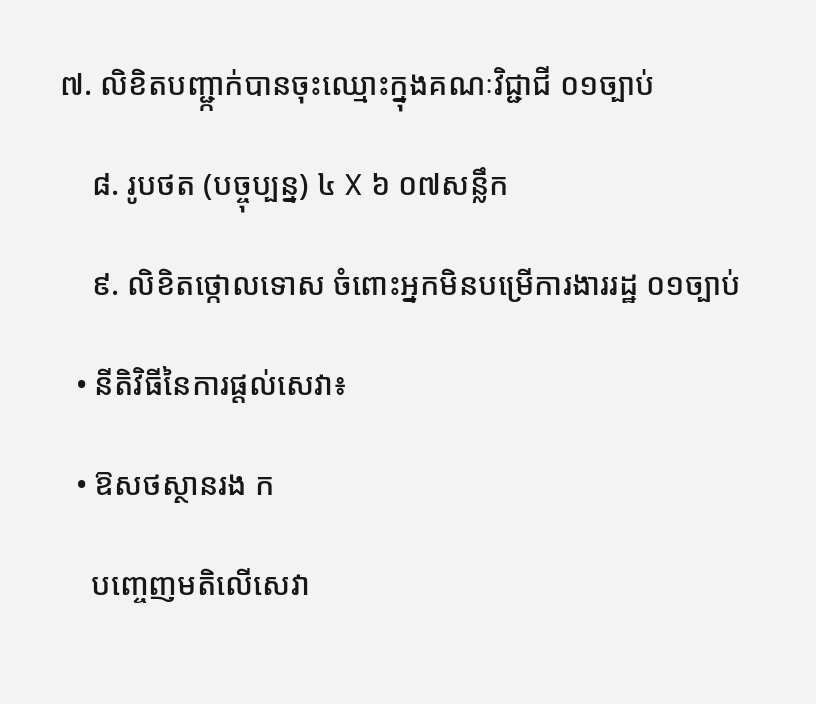៧. លិខិតបញ្ជា្កក់បានចុះឈ្មោះក្នុងគណៈវិជ្ជាជី ០១ច្បាប់

    ៨. រូបថត (បច្ចុប្បន្ន) ៤ X ៦ ០៧សន្លឹក

    ៩. លិខិតថ្កោលទោស ចំពោះអ្នកមិនបម្រើការងាររដ្ឋ ០១ច្បាប់

  • នីតិវិធីនៃការផ្ដល់សេវា៖

  • ឱសថស្ថានរង ក

    បញ្ចេញមតិលើសេវា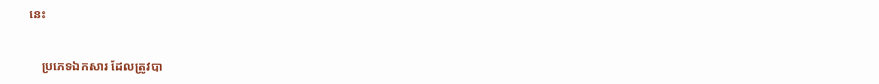នេះ


    ប្រភេទឯកសារ ដែលត្រូវបា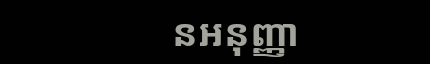នអនុញ្ញា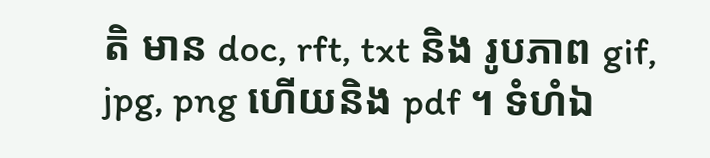តិ មាន doc, rft, txt និង រូបភាព gif, jpg, png ហើយនិង pdf ។ ទំហំឯ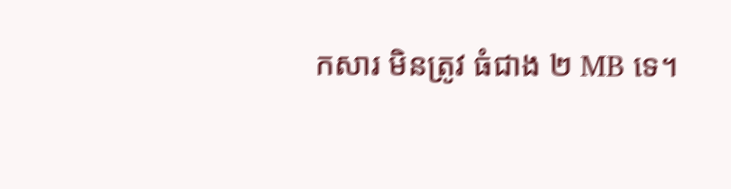កសារ មិនត្រូវ ធំជាង ២ MB ទេ។